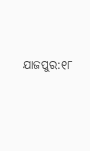ଯାଜପୁର:୧୮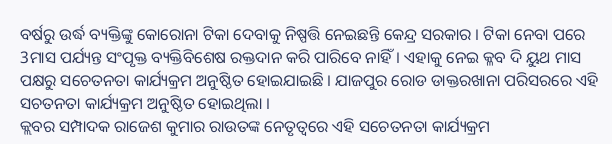ବର୍ଷରୁ ଉର୍ଦ୍ଧ ବ୍ୟକ୍ତିଙ୍କୁ କୋରୋନା ଟିକା ଦେବାକୁ ନିଷ୍ପତ୍ତି ନେଇଛନ୍ତି କେନ୍ଦ୍ର ସରକାର । ଟିକା ନେବା ପରେ 3ମାସ ପର୍ଯ୍ୟନ୍ତ ସଂପୃକ୍ତ ବ୍ୟକ୍ତିବିଶେଷ ରକ୍ତଦାନ କରି ପାରିବେ ନାହିଁ। ଏହାକୁ ନେଇ କ୍ଳବ ଦି ୟୁଥ ମାସ ପକ୍ଷରୁ ସଚେତନତା କାର୍ଯ୍ୟକ୍ରମ ଅନୁଷ୍ଠିତ ହୋଇଯାଇଛି । ଯାଜପୁର ରୋଡ ଡାକ୍ତରଖାନା ପରିସରରେ ଏହି ସଚତନତା କାର୍ଯ୍ୟକ୍ରମ ଅନୁଷ୍ଠିତ ହୋଇଥିଲା ।
କ୍ଲବର ସମ୍ପାଦକ ରାଜେଶ କୁମାର ରାଉତଙ୍କ ନେତୃତ୍ବରେ ଏହି ସଚେତନତା କାର୍ଯ୍ୟକ୍ରମ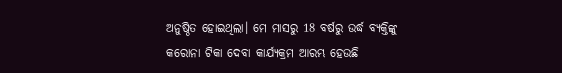ଅନୁଷ୍ଠିତ ହୋଇଥିଲା। ମେ ମାସରୁ 18 ବର୍ଷରୁ ଉର୍ଦ୍ଧ ବ୍ୟକ୍ତିଙ୍କୁ କରୋନା ଟିକା ଦେବା କାର୍ଯ୍ୟକ୍ରମ ଆରମ୍ଭ ହେଉଛି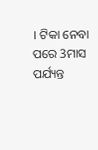। ଟିକା ନେବା ପରେ 3ମାସ ପର୍ଯ୍ୟନ୍ତ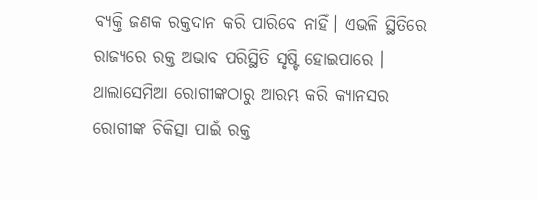ବ୍ୟକ୍ତି ଜଣକ ରକ୍ତଦାନ କରି ପାରିବେ ନାହିଁ। ଏଭଳି ସ୍ଥିତିରେ ରାଜ୍ୟରେ ରକ୍ତ ଅଭାବ ପରିସ୍ଥିତି ସୃଷ୍ଟି ହୋଇପାରେ । ଥାଲାସେମିଆ ରୋଗୀଙ୍କଠାରୁ ଆରମ୍ଭ କରି କ୍ୟାନସର ରୋଗୀଙ୍କ ଚିକିତ୍ସା ପାଇଁ ରକ୍ତ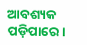ଆବଶ୍ୟକ ପଡ଼ିପାରେ।